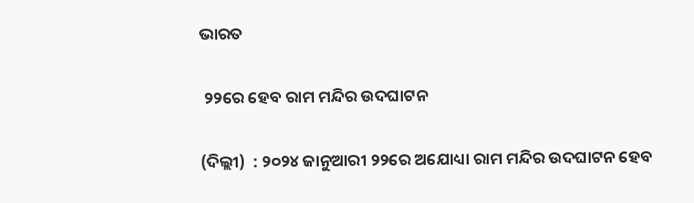ଭାରତ

 ୨୨ରେ ହେବ ରାମ ମନ୍ଦିର ଉଦଘାଟନ

(ଦିଲ୍ଲୀ)  : ୨୦୨୪ ଜାନୁଆରୀ ୨୨ରେ ଅଯୋଧ୍ୟା ରାମ ମନ୍ଦିର ଉଦଘାଟନ ହେବ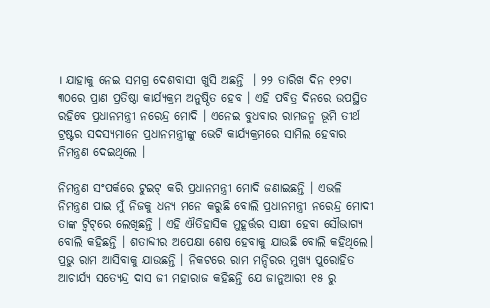। ଯାହାକୁ ନେଇ ସମଗ୍ର ଦେଶବାସୀ ଖୁସି ଅଛନ୍ତି  । ୨୨ ତାରିଖ ଦିନ ୧୨ଟା ୩୦ରେ ପ୍ରାଣ ପ୍ରତିଷ୍ଠା କାର୍ଯ୍ୟକ୍ରମ ଅନୁଷ୍ଠିତ ହେବ । ଏହି ପବିତ୍ର ଦିନରେ ଉପସ୍ଥିତ ରହିବେ ପ୍ରଧାନମନ୍ତ୍ରୀ ନରେନ୍ଦ୍ର ମୋଦି । ଏନେଇ ବୁଧବାର ରାମଜନ୍ମ ଭୂମି ତୀର୍ଥ ଟ୍ରଷ୍ଟର ସଦସ୍ୟମାନେ ପ୍ରଧାନମନ୍ତ୍ରୀଙ୍କୁ ଭେଟି କାର୍ଯ୍ୟକ୍ରମରେ ସାମିଲ ହେବାର ନିମନ୍ତ୍ରଣ ଦେଇଥିଲେ ।

ନିମନ୍ତ୍ରଣ ସଂପର୍କରେ ଟୁଇଟ୍ କରି ପ୍ରଧାନମନ୍ତ୍ରୀ ମୋଦି ଜଣାଇଛନ୍ତି । ଏଭଳି ନିମନ୍ତ୍ରଣ ପାଇ ମୁଁ ନିଜକୁ ଧନ୍ୟ ମନେ କରୁଛି ବୋଲି ପ୍ରଧାନମନ୍ତ୍ରୀ ନରେନ୍ଦ୍ର ମୋଦୀ ତାଙ୍କ ଟ୍ୱିଟ୍‌ରେ ଲେଖିଛନ୍ତି । ଏହି ଐତିହାସିକ ମୁହୂର୍ତ୍ତର ସାକ୍ଷୀ ହେବା ସୌଭାଗ୍ୟ ବୋଲି କହିଛନ୍ତି । ଶତାବ୍ଦୀର ଅପେକ୍ଷା ଶେଷ ହେବାକୁ ଯାଉଛି ବୋଲି କହିଥିଲେ। ପ୍ରଭୁ ରାମ ଆସିବାକୁ ଯାଉଛନ୍ତି । ନିକଟରେ ରାମ ମନ୍ଦିରର ମୁଖ୍ୟ ପୁରୋହିତ ଆଚାର୍ଯ୍ୟ ସତ୍ୟେନ୍ଦ୍ର ଦାସ ଜୀ ମହାରାଜ କହିଛନ୍ତି ଯେ ଜାନୁଆରୀ ୧୫ ରୁ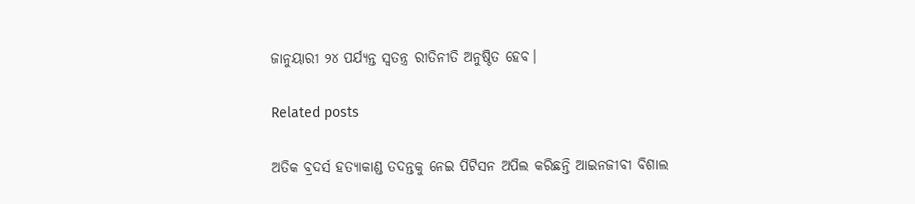ଜାନୁୟାରୀ ୨୪ ପର୍ଯ୍ୟନ୍ତ ସ୍ୱତନ୍ତ୍ର ରୀତିନୀତି ଅନୁଷ୍ଠିତ ହେବ।

Related posts

ଅତିକ ବ୍ରଦର୍ସ ହତ୍ୟାକାଣ୍ଡ ତଦନ୍ତକୁ ନେଇ ପିଟିସନ ଅପିଲ କରିଛନ୍ତି ଆଇନଜୀବୀ ବିଶାଲ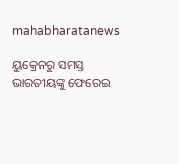mahabharatanews

ୟୁକ୍ରେନରୁ ସମସ୍ତ ଭାରତୀୟଙ୍କୁ ଫେରେଇ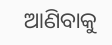ଆଣିବାକୁ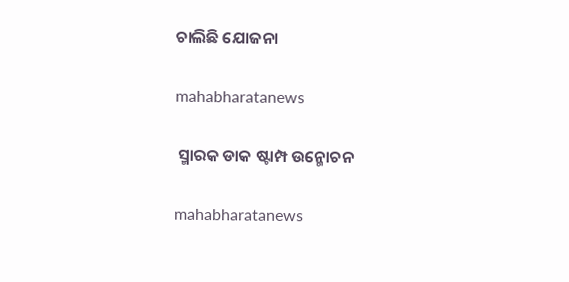ଚାଲିଛି ଯୋଜନା

mahabharatanews

 ସ୍ମାରକ ଡାକ ଷ୍ଟାମ୍ପ ଉନ୍ମୋଚନ

mahabharatanews